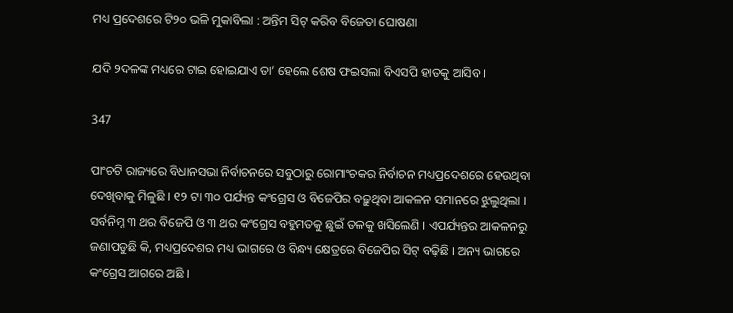ମଧ୍ୟ ପ୍ରଦେଶରେ ଟି୨୦ ଭଳି ମୁକାବିଲା : ଅନ୍ତିମ ସିଟ୍ କରିବ ବିଜେତା ଘୋଷଣା

ଯଦି ୨ଦଳଙ୍କ ମଧ୍ୟରେ ଟାଇ ହୋଇଯାଏ ତା’ ହେଲେ ଶେଷ ଫଇସଲା ବିଏସପି ହାତକୁ ଆସିବ ।

347

ପାଂଚଟି ରାଜ୍ୟରେ ବିଧାନସଭା ନିର୍ବାଚନରେ ସବୁଠାରୁ ରୋମାଂଚକର ନିର୍ବାଚନ ମଧ୍ୟପ୍ରଦେଶରେ ହେଉଥିବା ଦେଖିବାକୁ ମିଳୁଛି । ୧୨ ଟା ୩୦ ପର୍ଯ୍ୟନ୍ତ କଂଗ୍ରେସ ଓ ବିଜେପିର ବଢ଼ୁଥିବା ଆକଳନ ସମାନରେ ଝୁଲୁଥିଲା । ସର୍ବନିମ୍ନ ୩ ଥର ବିଜେପି ଓ ୩ ଥର କଂଗ୍ରେସ ବହୁମତକୁ ଛୁଇଁ ତଳକୁ ଖସିଲେଣି । ଏପର୍ଯ୍ୟନ୍ତର ଆକଳନରୁ ଜଣାପଡୁଛି କି, ମଧ୍ୟପ୍ରଦେଶର ମଧ୍ୟ ଭାଗରେ ଓ ବିନ୍ଧ୍ୟ କ୍ଷେତ୍ରରେ ବିଜେପିର ସିଟ୍ ବଢ଼ିଛି । ଅନ୍ୟ ଭାଗରେ କଂଗ୍ରେସ ଆଗରେ ଅଛି ।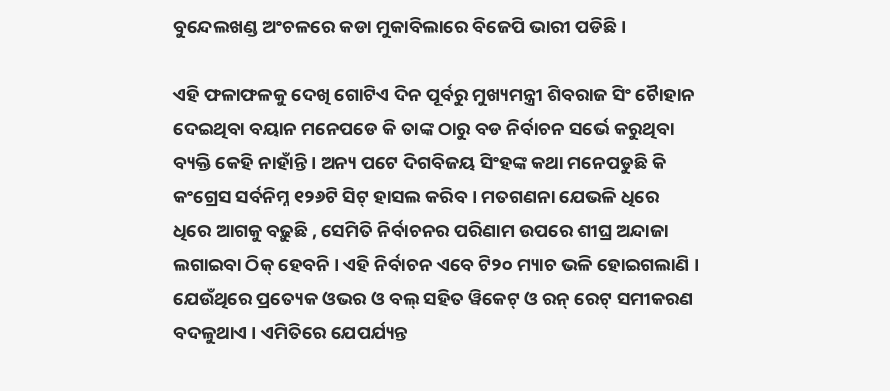ବୁନ୍ଦେଲଖଣ୍ଡ ଅଂଚଳରେ କଡା ମୁକାବିଲାରେ ବିଜେପି ଭାରୀ ପଡିଛି ।

ଏହି ଫଳାଫଳକୁ ଦେଖି ଗୋଟିଏ ଦିନ ପୂର୍ବରୁ ମୁଖ୍ୟମନ୍ତ୍ରୀ ଶିବରାଜ ସିଂ ଚୈାହାନ ଦେଇଥିବା ବୟାନ ମନେପଡେ କି ତାଙ୍କ ଠାରୁ ବଡ ନିର୍ବାଚନ ସର୍ଭେ କରୁଥିବା ବ୍ୟକ୍ତି କେହି ନାହାଁନ୍ତି । ଅନ୍ୟ ପଟେ ଦିଗବିଜୟ ସିଂହଙ୍କ କଥା ମନେପଡୁଛି କି କଂଗ୍ରେସ ସର୍ବନିମ୍ନ ୧୨୬ଟି ସିଟ୍ ହାସଲ କରିବ । ମତଗଣନା ଯେଭଳି ଧିରେ ଧିରେ ଆଗକୁ ବଢ଼ୁଛି , ସେମିତି ନିର୍ବାଚନର ପରିଣାମ ଉପରେ ଶୀଘ୍ର ଅନ୍ଦାଜା ଲଗାଇବା ଠିକ୍ ହେବନି । ଏହି ନିର୍ବାଚନ ଏବେ ଟି୨୦ ମ୍ୟାଚ ଭଳି ହୋଇଗଲାଣି । ଯେଉଁଥିରେ ପ୍ରତ୍ୟେକ ଓଭର ଓ ବଲ୍ ସହିତ ୱିକେଟ୍ ଓ ରନ୍ ରେଟ୍ ସମୀକରଣ ବଦଳୁଥାଏ । ଏମିତିରେ ଯେପର୍ଯ୍ୟନ୍ତ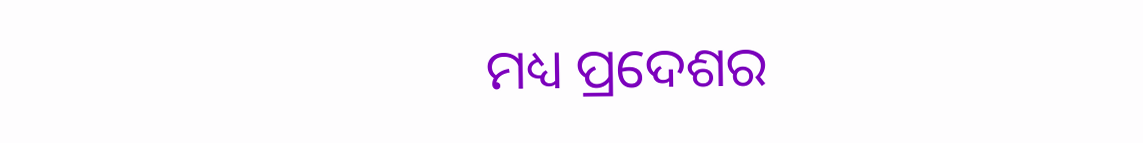ମଧ୍ୟ ପ୍ରଦେଶର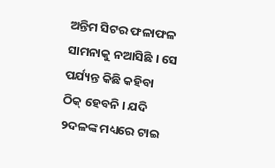ଅନ୍ତିମ ସିଟର ଫଳାଫଳ ସାମନାକୁ ନଆସିଛି । ସେ ପର୍ଯ୍ୟନ୍ତ କିଛି କହିବା ଠିକ୍ ହେବନି । ଯଦି ୨ଦଳଙ୍କ ମଧ୍ୟରେ ଟାଇ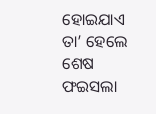ହୋଇଯାଏ ତା’ ହେଲେ ଶେଷ ଫଇସଲା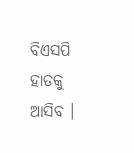ବିଏସପି ହାତକୁ ଆସିବ ।